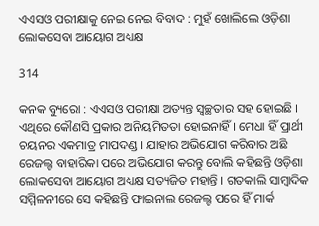ଏଏସଓ ପରୀକ୍ଷାକୁ ନେଇ ନେଇ ବିବାଦ : ମୁହଁ ଖୋଲିଲେ ଓଡ଼ିଶା ଲୋକସେବା ଆୟୋଗ ଅଧ୍ୟକ୍ଷ

314

କନକ ବ୍ୟୁରୋ : ଏଏସଓ ପରୀକ୍ଷା ଅତ୍ୟନ୍ତ ସ୍ୱଚ୍ଛତାର ସହ ହୋଇଛି । ଏଥିରେ କୌଣସି ପ୍ରକାର ଅନିୟମିତତା ହୋଇନାହିଁ । ମେଧା ହିଁ ପ୍ରାର୍ଥୀ ଚୟନର ଏକମାତ୍ର ମାପଦଣ୍ଡ । ଯାହାର ଅଭିଯୋଗ କରିବାର ଅଛି ରେଜଲ୍ଟ ବାହାରିକା ପରେ ଅଭିଯୋଗ କରନ୍ତୁ ବୋଲି କହିଛନ୍ତି ଓଡ଼ିଶା ଲୋକସେବା ଆୟୋଗ ଅଧ୍ୟକ୍ଷ ସତ୍ୟଜିତ ମହାନ୍ତି । ଗତକାଲି ସାମ୍ବାଦିକ ସମ୍ମିଳନୀରେ ସେ କହିଛନ୍ତି ଫାଇନାଲ ରେଜଲ୍ଟ ପରେ ହିଁ ମାର୍କ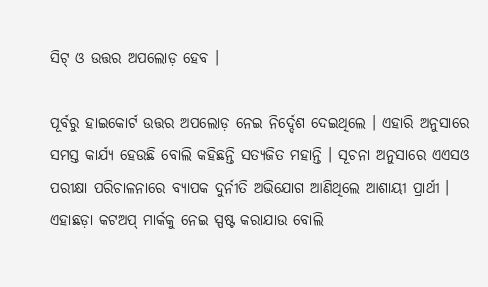ସିଟ୍ ଓ ଉତ୍ତର ଅପଲୋଡ଼ ହେବ ।

ପୂର୍ବରୁ ହାଇକୋର୍ଟ ଉତ୍ତର ଅପଲୋଡ଼ ନେଇ ନିର୍ଦ୍ଦେଶ ଦେଇଥିଲେ । ଏହାରି ଅନୁସାରେ ସମସ୍ତ କାର୍ଯ୍ୟ ହେଉଛି ବୋଲି କହିଛନ୍ତି ସତ୍ୟଜିତ ମହାନ୍ତି । ସୂଚନା ଅନୁସାରେ ଏଏସଓ ପରୀକ୍ଷା ପରିଚାଳନାରେ ବ୍ୟାପକ ଦୁର୍ନୀତି ଅଭିଯୋଗ ଆଣିଥିଲେ ଆଶାୟୀ ପ୍ରାର୍ଥୀ । ଏହାଛଡ଼ା କଟଅପ୍ ମାର୍କକୁ ନେଇ ସ୍ପଷ୍ଟ କରାଯାଉ ବୋଲି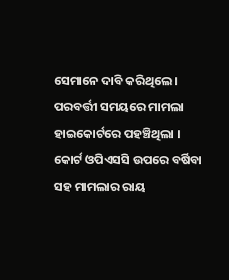ସେମାନେ ଦାବି କରିଥିଲେ । ପରବର୍ତ୍ତୀ ସମୟରେ ମାମଲା ହାଇକୋର୍ଟରେ ପହଞ୍ଚିଥିଲା । କୋର୍ଟ ଓପିଏସସି ଉପରେ ବର୍ଷିବା ସହ ମାମଲାର ରାୟ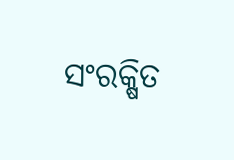ସଂରକ୍ଷିତ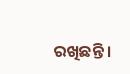ରଖିଛନ୍ତି ।